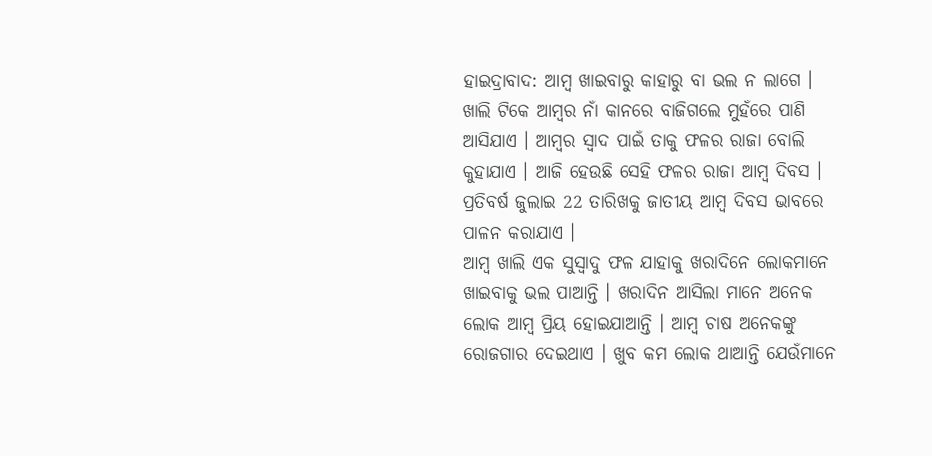ହାଇଦ୍ରାବାଦ: ଆମ୍ବ ଖାଇବାରୁ କାହାରୁ ବା ଭଲ ନ ଲାଗେ । ଖାଲି ଟିକେ ଆମ୍ବର ନାଁ କାନରେ ବାଜିଗଲେ ମୁହଁରେ ପାଣି ଆସିଯାଏ । ଆମ୍ବର ସ୍ବାଦ ପାଇଁ ତାକୁ ଫଳର ରାଜା ବୋଲି କୁହାଯାଏ । ଆଜି ହେଉଛି ସେହି ଫଳର ରାଜା ଆମ୍ବ ଦିବସ । ପ୍ରତିବର୍ଷ ଜୁଲାଇ 22 ତାରିଖକୁ ଜାତୀୟ ଆମ୍ବ ଦିବସ ଭାବରେ ପାଳନ କରାଯାଏ ।
ଆମ୍ବ ଖାଲି ଏକ ସୁସ୍ବାଦୁ ଫଳ ଯାହାକୁ ଖରାଦିନେ ଲୋକମାନେ ଖାଇବାକୁ ଭଲ ପାଆନ୍ତି । ଖରାଦିନ ଆସିଲା ମାନେ ଅନେକ ଲୋକ ଆମ୍ବ ପ୍ରିୟ ହୋଇଯାଆନ୍ତି । ଆମ୍ବ ଚାଷ ଅନେକଙ୍କୁ ରୋଜଗାର ଦେଇଥାଏ । ଖୁବ କମ ଲୋକ ଥାଆନ୍ତି ଯେଉଁମାନେ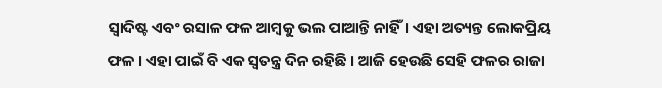ସ୍ବାଦିଷ୍ଟ ଏବଂ ରସାଳ ଫଳ ଆମ୍ବକୁ ଭଲ ପାଆନ୍ତି ନାହିଁ। ଏହା ଅତ୍ୟନ୍ତ ଲୋକପ୍ରିୟ ଫଳ । ଏହା ପାଇଁ ବି ଏକ ସ୍ବତନ୍ତ୍ର ଦିନ ରହିଛି । ଆଜି ହେଉଛି ସେହି ଫଳର ରାଜା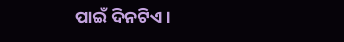ପାଇଁ ଦିନଟିଏ ।